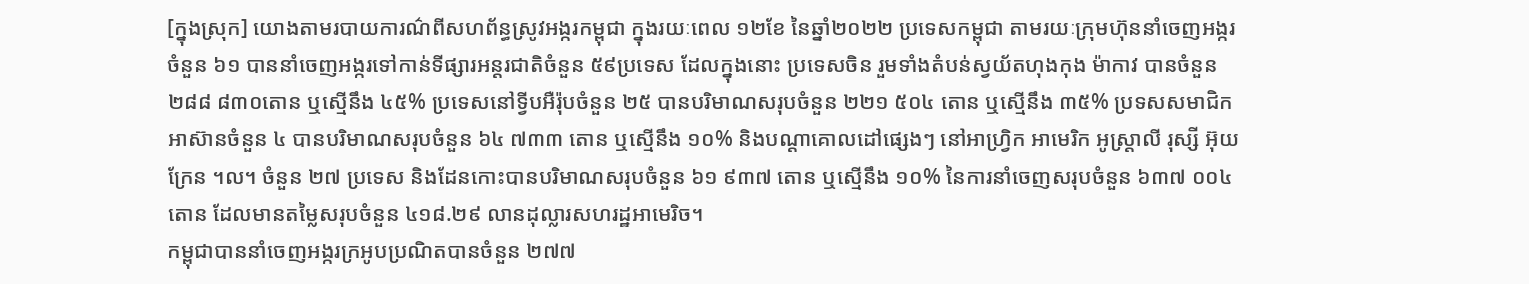[ក្នុងស្រុក] យោងតាមរបាយការណ៌ពីសហព័ន្ធស្រូវអង្ករកម្ពុជា ក្នុងរយៈពេល ១២ខែ នៃឆ្នាំ២០២២ ប្រទេសកម្ពុជា តាមរយៈក្រុមហ៊ុននាំចេញអង្ករចំនួន ៦១ បាននាំចេញអង្ករទៅកាន់ទីផ្សារអន្តរជាតិចំនួន ៥៩ប្រទេស ដែលក្នុងនោះ ប្រទេសចិន រួមទាំងតំបន់ស្វយ័តហុងកុង ម៉ាកាវ បានចំនួន ២៨៨ ៨៣០តោន ឬស្មើនឹង ៤៥% ប្រទេសនៅទ្វីបអឺរ៉ុបចំនួន ២៥ បានបរិមាណសរុបចំនួន ២២១ ៥០៤ តោន ឬស្មើនឹង ៣៥% ប្រទសសមាជិកអាស៊ានចំនួន ៤ បានបរិមាណសរុបចំនួន ៦៤ ៧៣៣ តោន ឬស្មើនឹង ១០% និងបណ្តាគោលដៅផ្សេងៗ នៅអាហ្វ្រិក អាមេរិក អូស្ត្រាលី រុស្សី អ៊ុយក្រែន ។ល។ ចំនួន ២៧ ប្រទេស និងដែនកោះបានបរិមាណសរុបចំនួន ៦១ ៩៣៧ តោន ឬស្មើនឹង ១០% នៃការនាំចេញសរុបចំនួន ៦៣៧ ០០៤តោន ដែលមានតម្លៃសរុបចំនួន ៤១៨.២៩ លានដុល្លារសហរដ្ឋអាមេរិច។
កម្ពុជាបាននាំចេញអង្ករក្រអូបប្រណិតបានចំនួន ២៧៧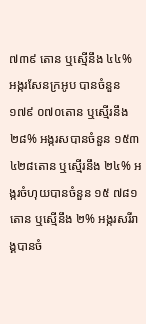៧៣៩ តោន ឬស្មើនឹង ៤៤% អង្ករសែនក្រអូប បានចំនួន ១៧៩ ០៧០តោន ឬស្មើរនឹង ២៨% អង្ករសបានចំនួន ១៥៣ ៤២៨តោន ឬស្មើរនឹង ២៤% អង្ករចំហុយបានចំនួន ១៥ ៧៨១តោន ឬស្មើនឹង ២% អង្ករសរីរាង្គបានចំ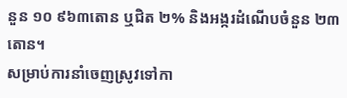នួន ១០ ៩៦៣តោន ឬជិត ២% និងអង្ករដំណើបចំនួន ២៣តោន។
សម្រាប់ការនាំចេញស្រូវទៅកា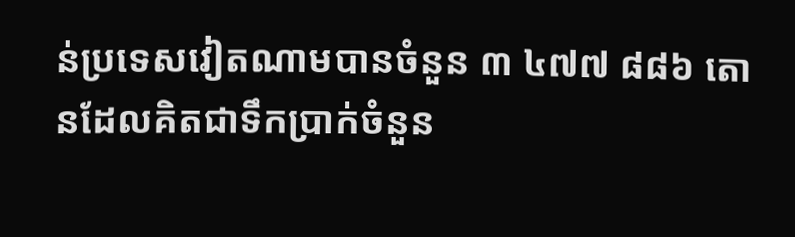ន់ប្រទេសវៀតណាមបានចំនួន ៣ ៤៧៧ ៨៨៦ តោនដែលគិតជាទឹកប្រាក់ចំនួន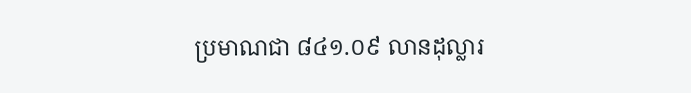ប្រមាណជា ៨៤១.០៩ លានដុល្លារ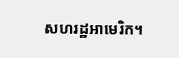សហរដ្ឋអាមេរិក។